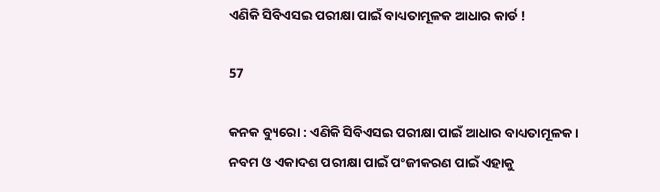ଏଣିକି ସିବିଏସଇ ପରୀକ୍ଷା ପାଇଁ ବାଧ୍ୟତାମୂଳକ ଆଧାର କାର୍ଡ !

57

କନକ ବ୍ୟୁରୋ : ଏଣିକି ସିବିଏସଇ ପରୀକ୍ଷା ପାଇଁ ଆଧାର ବାଧ୍ୟତାମୂଳକ । ନବମ ଓ ଏକାଦଶ ପରୀକ୍ଷା ପାଇଁ ପଂଜୀକରଣ ପାଇଁ ଏହାକୁ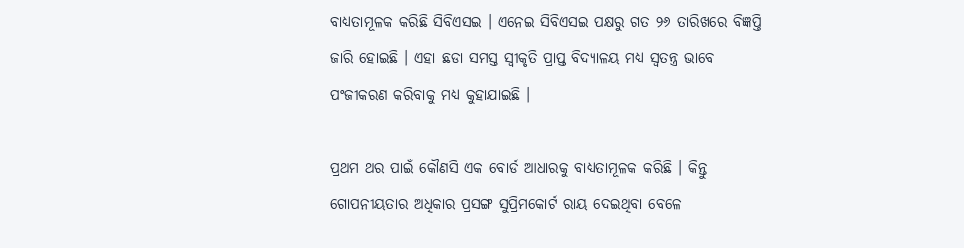ବାଧ୍ୟତାମୂଳକ କରିଛି ସିବିଏସଇ । ଏନେଇ ସିବିଏସଇ ପକ୍ଷରୁ ଗତ ୨୬ ତାରିଖରେ ବିଜ୍ଞପ୍ତି ଜାରି ହୋଇଛି । ଏହା ଛଡା ସମସ୍ତ ସ୍ୱୀକୃତି ପ୍ରାପ୍ତ ବିଦ୍ୟାଳୟ ମଧ୍ୟ ସ୍ୱତନ୍ତ୍ର ଭାବେ ପଂଜୀକରଣ କରିବାକୁ ମଧ୍ୟ କୁହାଯାଇଛି ।

ପ୍ରଥମ ଥର ପାଇଁ କୌଣସି ଏକ ବୋର୍ଡ ଆଧାରକୁ ବାଧ୍ୟତାମୂଳକ କରିଛି । କିନ୍ତୁ ଗୋପନୀୟତାର ଅଧିକାର ପ୍ରସଙ୍ଗ ସୁପ୍ରିମକୋର୍ଟ ରାୟ ଦେଇଥିବା ବେଳେ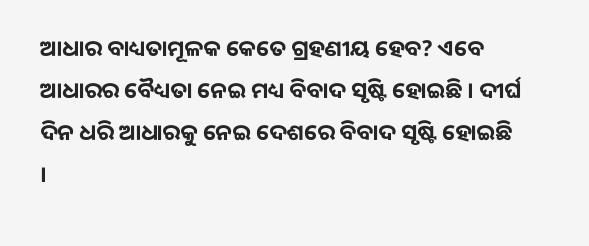ଆଧାର ବାଧ୍ୟତାମୂଳକ କେତେ ଗ୍ରହଣୀୟ ହେବ? ଏବେ ଆଧାରର ବୈଧ୍ୟତା ନେଇ ମଧ୍ୟ ବିବାଦ ସୃଷ୍ଟି ହୋଇଛି । ଦୀର୍ଘ ଦିନ ଧରି ଆଧାରକୁ ନେଇ ଦେଶରେ ବିବାଦ ସୃଷ୍ଟି ହୋଇଛି ।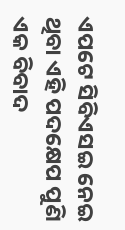ଏପଟେ ସିବିଏସଇ ନେଇ ଥିବା ଏହି ପଦକ୍ଷେପ ପୁଣି ଏକ ବିବାଦ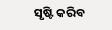ସୃଷ୍ଟି କରିବ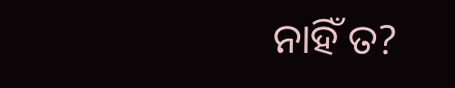ନାହିଁ ତ?